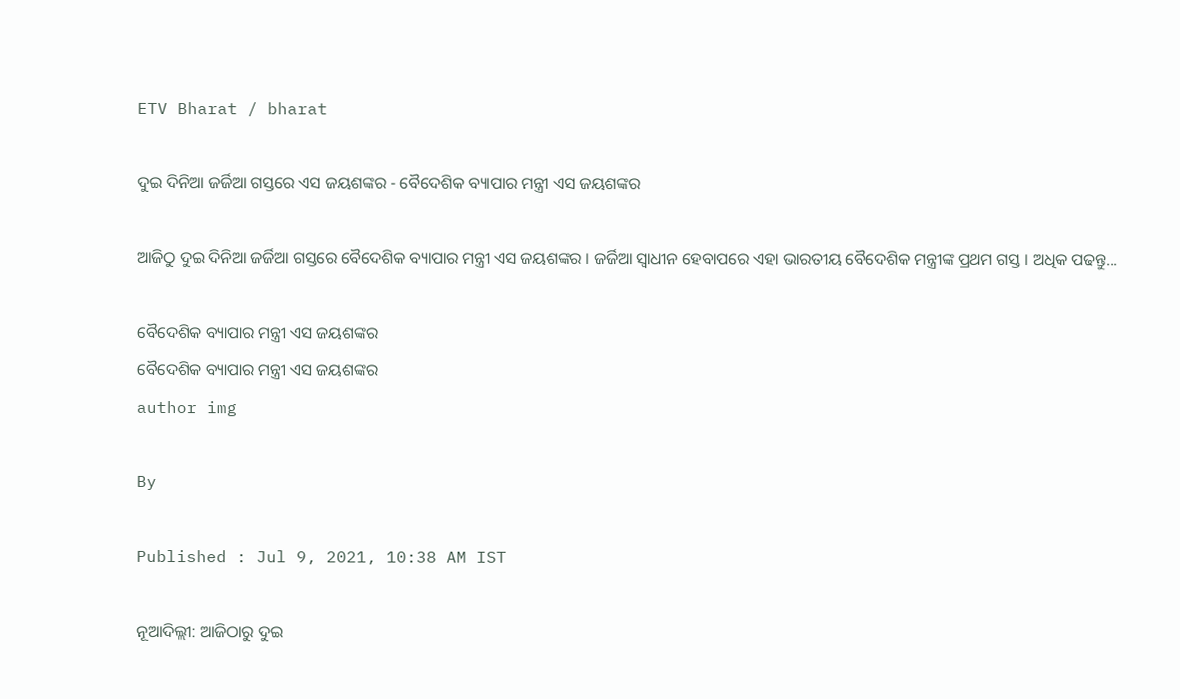ETV Bharat / bharat

ଦୁଇ ଦିନିଆ ଜର୍ଜିଆ ଗସ୍ତରେ ଏସ ଜୟଶଙ୍କର - ବୈଦେଶିକ ବ୍ୟାପାର ମନ୍ତ୍ରୀ ଏସ ଜୟଶଙ୍କର

ଆଜିଠୁ ଦୁଇ ଦିନିଆ ଜର୍ଜିଆ ଗସ୍ତରେ ବୈଦେଶିକ ବ୍ୟାପାର ମନ୍ତ୍ରୀ ଏସ ଜୟଶଙ୍କର । ଜର୍ଜିଆ ସ୍ବାଧୀନ ହେବାପରେ ଏହା ଭାରତୀୟ ବୈଦେଶିକ ମନ୍ତ୍ରୀଙ୍କ ପ୍ରଥମ ଗସ୍ତ । ଅଧିକ ପଢନ୍ତୁ...

ବୈଦେଶିକ ବ୍ୟାପାର ମନ୍ତ୍ରୀ ଏସ ଜୟଶଙ୍କର
ବୈଦେଶିକ ବ୍ୟାପାର ମନ୍ତ୍ରୀ ଏସ ଜୟଶଙ୍କର
author img

By

Published : Jul 9, 2021, 10:38 AM IST

ନୂଆଦିଲ୍ଲୀ: ଆଜିଠାରୁ ଦୁଇ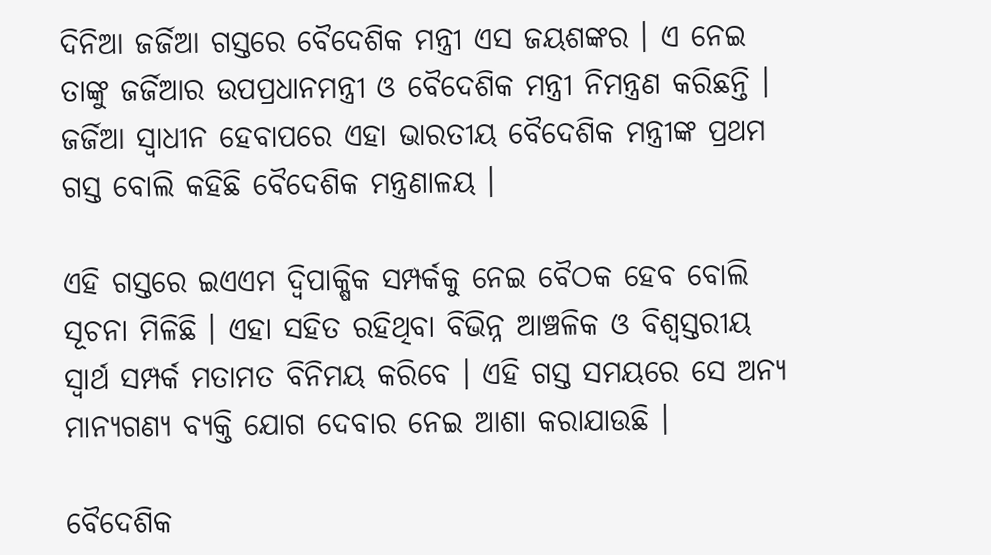ଦିନିଆ ଜର୍ଜିଆ ଗସ୍ତରେ ବୈଦେଶିକ ମନ୍ତ୍ରୀ ଏସ ଜୟଶଙ୍କର । ଏ ନେଇ ତାଙ୍କୁ ଜର୍ଜିଆର ଉପପ୍ରଧାନମନ୍ତ୍ରୀ ଓ ବୈଦେଶିକ ମନ୍ତ୍ରୀ ନିମନ୍ତ୍ରଣ କରିଛନ୍ତି । ଜର୍ଜିଆ ସ୍ବାଧୀନ ହେବାପରେ ଏହା ଭାରତୀୟ ବୈଦେଶିକ ମନ୍ତ୍ରୀଙ୍କ ପ୍ରଥମ ଗସ୍ତ ବୋଲି କହିଛି ବୈଦେଶିକ ମନ୍ତ୍ରଣାଳୟ ।

ଏହି ଗସ୍ତରେ ଇଏଏମ ଦ୍ବିପାକ୍ଷିକ ସମ୍ପର୍କକୁ ନେଇ ବୈଠକ ହେବ ବୋଲି ସୂଚନା ମିଳିଛି । ଏହା ସହିତ ରହିଥିବା ବିଭିନ୍ନ ଆଞ୍ଚଳିକ ଓ ବିଶ୍ବସ୍ତରୀୟ ସ୍ବାର୍ଥ ସମ୍ପର୍କ ମତାମତ ବିନିମୟ କରିବେ । ଏହି ଗସ୍ତ ସମୟରେ ସେ ଅନ୍ୟ ମାନ୍ୟଗଣ୍ୟ ବ୍ୟକ୍ତି ଯୋଗ ଦେବାର ନେଇ ଆଶା କରାଯାଉଛି ।

ବୈଦେଶିକ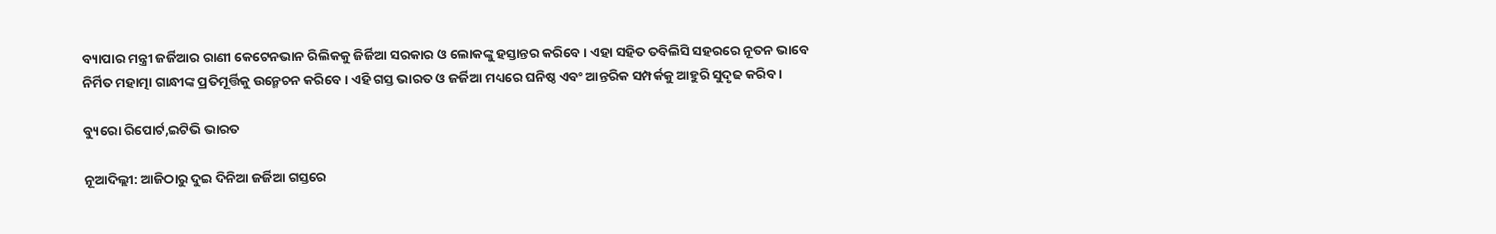ବ୍ୟାପାର ମନ୍ତ୍ରୀ ଜର୍ଜିଆର ରାଣୀ କେଟେନଭାନ ରିଲିକକୁ ଜିର୍ଜିଆ ସରକାର ଓ ଲୋକଙ୍କୁ ହସ୍ତାନ୍ତର କରିବେ । ଏହା ସହିତ ତବିଲିସି ସହରରେ ନୂତନ ଭାବେ ନିର୍ମିତ ମହାତ୍ମା ଗାନ୍ଧୀଙ୍କ ପ୍ରତିମୂର୍ତ୍ତିକୁ ଉନ୍ମେଚନ କରିବେ । ଏହି ଗସ୍ତ ଭାରତ ଓ ଜର୍ଜିଆ ମଧ୍ୟରେ ଘନିଷ୍ଠ ଏବଂ ଆନ୍ତରିକ ସମ୍ପର୍କକୁ ଆହୁରି ସୁଦୃଢ କରିବ ।

ବ୍ୟୁରୋ ରିପୋର୍ଟ,ଇଟିଭି ଭାରତ

ନୂଆଦିଲ୍ଲୀ: ଆଜିଠାରୁ ଦୁଇ ଦିନିଆ ଜର୍ଜିଆ ଗସ୍ତରେ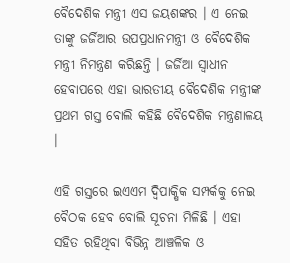ବୈଦେଶିକ ମନ୍ତ୍ରୀ ଏସ ଜୟଶଙ୍କର । ଏ ନେଇ ତାଙ୍କୁ ଜର୍ଜିଆର ଉପପ୍ରଧାନମନ୍ତ୍ରୀ ଓ ବୈଦେଶିକ ମନ୍ତ୍ରୀ ନିମନ୍ତ୍ରଣ କରିଛନ୍ତି । ଜର୍ଜିଆ ସ୍ବାଧୀନ ହେବାପରେ ଏହା ଭାରତୀୟ ବୈଦେଶିକ ମନ୍ତ୍ରୀଙ୍କ ପ୍ରଥମ ଗସ୍ତ ବୋଲି କହିଛି ବୈଦେଶିକ ମନ୍ତ୍ରଣାଳୟ ।

ଏହି ଗସ୍ତରେ ଇଏଏମ ଦ୍ବିପାକ୍ଷିକ ସମ୍ପର୍କକୁ ନେଇ ବୈଠକ ହେବ ବୋଲି ସୂଚନା ମିଳିଛି । ଏହା ସହିତ ରହିଥିବା ବିଭିନ୍ନ ଆଞ୍ଚଳିକ ଓ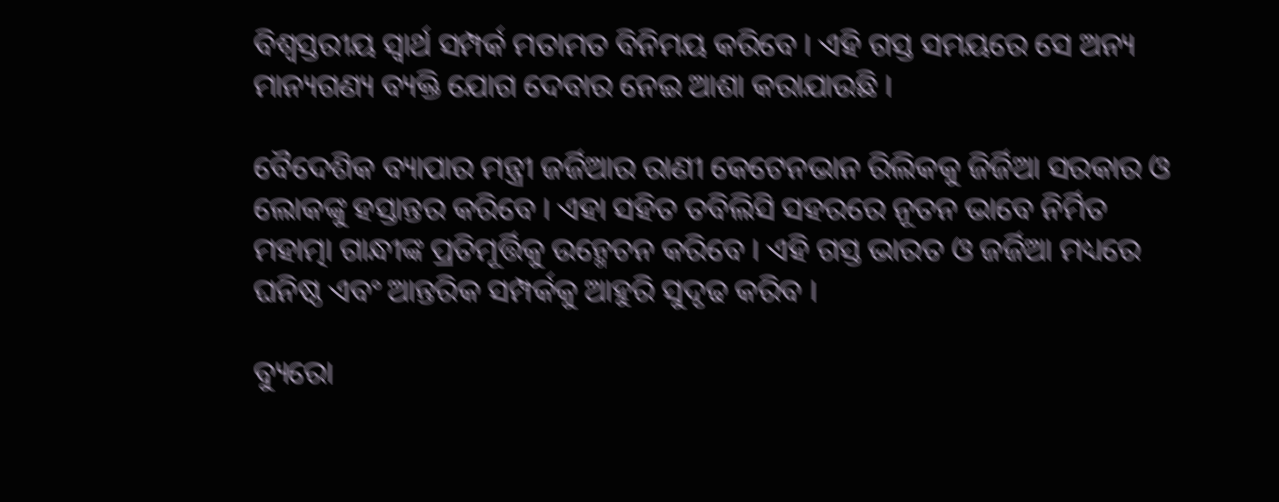ବିଶ୍ବସ୍ତରୀୟ ସ୍ବାର୍ଥ ସମ୍ପର୍କ ମତାମତ ବିନିମୟ କରିବେ । ଏହି ଗସ୍ତ ସମୟରେ ସେ ଅନ୍ୟ ମାନ୍ୟଗଣ୍ୟ ବ୍ୟକ୍ତି ଯୋଗ ଦେବାର ନେଇ ଆଶା କରାଯାଉଛି ।

ବୈଦେଶିକ ବ୍ୟାପାର ମନ୍ତ୍ରୀ ଜର୍ଜିଆର ରାଣୀ କେଟେନଭାନ ରିଲିକକୁ ଜିର୍ଜିଆ ସରକାର ଓ ଲୋକଙ୍କୁ ହସ୍ତାନ୍ତର କରିବେ । ଏହା ସହିତ ତବିଲିସି ସହରରେ ନୂତନ ଭାବେ ନିର୍ମିତ ମହାତ୍ମା ଗାନ୍ଧୀଙ୍କ ପ୍ରତିମୂର୍ତ୍ତିକୁ ଉନ୍ମେଚନ କରିବେ । ଏହି ଗସ୍ତ ଭାରତ ଓ ଜର୍ଜିଆ ମଧ୍ୟରେ ଘନିଷ୍ଠ ଏବଂ ଆନ୍ତରିକ ସମ୍ପର୍କକୁ ଆହୁରି ସୁଦୃଢ କରିବ ।

ବ୍ୟୁରୋ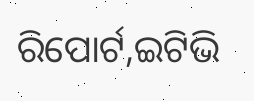ରିପୋର୍ଟ,ଇଟିଭି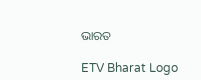ଭାରତ

ETV Bharat Logo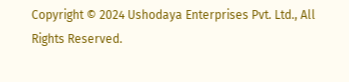Copyright © 2024 Ushodaya Enterprises Pvt. Ltd., All Rights Reserved.